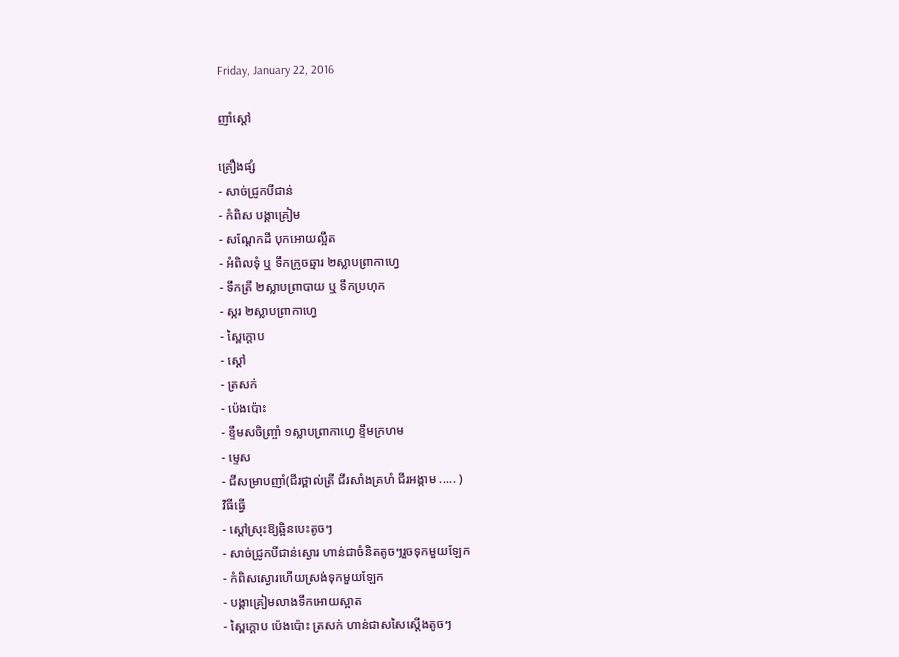Friday, January 22, 2016

ញាំស្តៅ

គ្រឿងផ្សំ
- សាច់ជ្រូកបីជាន់
- កំពិស បង្គាគ្រៀម
- សណ្តែកដី បុកអោយល្អឹត
- អំពិលទុំ ឬ ទឹកក្រូចឆ្មារ ២ស្លាបព្រាកាហ្វេ
- ទឹកត្រី ២ស្លាបព្រាបាយ ឬ ទឹកប្រហុក
- ស្ករ ២ស្លាបព្រាកាហ្វេ
- ស្ពៃក្តោប
- ស្តៅ
- ត្រសក់
- ប៉េងប៉ោះ
- ខ្ទឹមសចិញ្ច្រាំ ១ស្លាបព្រាកាហ្វេ ខ្ទឹមក្រហម
- ម្ទេស
- ជីសម្រាបញាំ(ជីរថ្ពាល់ត្រី ជីរសាំងគ្រហំ ជីរអង្កាម ..... )
វិធីធ្វើ
- ស្តៅស្រុះឱ្យឆ្អិនបេះតូចៗ
- សាច់ជ្រូកបីជាន់ស្ងោរ ហាន់ជាចំនិតតូចៗរួចទុកមួយឡែក
- កំពិសស្ងោរហើយស្រង់ទុកមួយឡែក
- បង្គាគ្រៀមលាងទឹកអោយស្អាត
- ស្ពៃក្តោប ប៉េងប៉ោះ ត្រសក់ ហាន់ជាសសៃស្តើងតូចៗ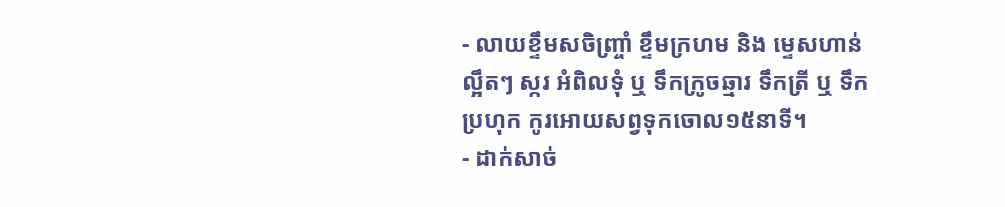- លាយខ្ទឹមសចិញ្ច្រាំ ខ្ទឹមក្រហម និង ម្ទេសហាន់ល្អឹតៗ ស្ករ អំពិលទុំ ឬ ទឹកក្រូចឆ្មារ ទឹកត្រី ឬ ទឹកប្រហុក កូរអោយសព្វទុកចោល១៥នាទី។
- ដាក់សាច់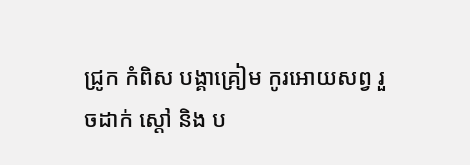ជ្រូក កំពិស បង្គាគ្រៀម កូរអោយសព្វ រួចដាក់ ស្តៅ និង ប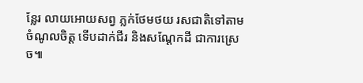ន្លែរ លាយអោយសព្វ ភ្លក់ថែមថយ រសជាតិទៅតាមចំណូលចិត្ត ទើបដាក់ជីរ និងសណ្តែកដី ជាការស្រេច៕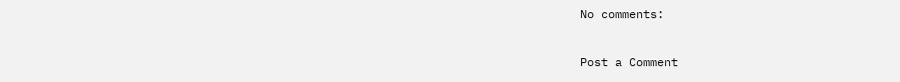No comments:

Post a Comment